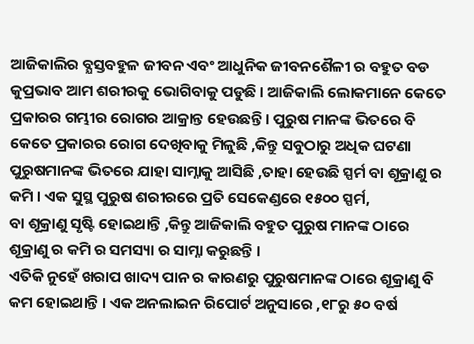ଆଜିକାଲିର ବ୍ଯସ୍ତବହୁଳ ଜୀବନ ଏବଂ ଆଧୁନିକ ଜୀବନଶୈଳୀ ର ବହୁତ ବଡ କୁପ୍ରଭାବ ଆମ ଶରୀରକୁ ଭୋଗିବାକୁ ପଡୁଛି । ଆଜିକାଲି ଲୋକମାନେ କେତେ ପ୍ରକାରର ଗମ୍ଭୀର ରୋଗର ଆକ୍ରାନ୍ତ ହେଉଛନ୍ତି । ପୁରୁଷ ମାନଙ୍କ ଭିତରେ ବି କେତେ ପ୍ରକାରର ରୋଗ ଦେଖିବାକୁ ମିଳୁଛି ,କିନ୍ତୁ ସବୁଠାରୁ ଅଧିକ ଘଟଣା ପୁରୁଷମାନଙ୍କ ଭିତରେ ଯାହା ସାମ୍ନାକୁ ଆସିଛି ,ତାହା ହେଉଛି ସ୍ପର୍ମ ବା ଶୂକ୍ରାଣୁ ର କମି । ଏକ ସୁସ୍ଥ ପୁରୁଷ ଶରୀରରେ ପ୍ରତି ସେକେଣ୍ଡରେ ୧୫୦୦ ସ୍ପର୍ମ,
ବା ଶୂକ୍ରାଣୁ ସୃଷ୍ଟି ହୋଇଥାନ୍ତି ,କିନ୍ତୁ ଆଜିକାଲି ବହୁତ ପୁରୁଷ ମାନଙ୍କ ଠାରେ ଶୂକ୍ରାଣୁ ର କମି ର ସମସ୍ୟା ର ସାମ୍ନା କରୁଛନ୍ତି ।
ଏତିକି ନୁହେଁ ଖରାପ ଖାଦ୍ୟ ପାନ ର କାରଣରୁ ପୁରୁଷମାନଙ୍କ ଠାରେ ଶୂକ୍ରାଣୁ ବି କମ ହୋଇଥାନ୍ତି । ଏକ ଅନଲାଇନ ରିପୋର୍ଟ ଅନୁସାରେ ,୧୮ରୁ ୫୦ ବର୍ଷ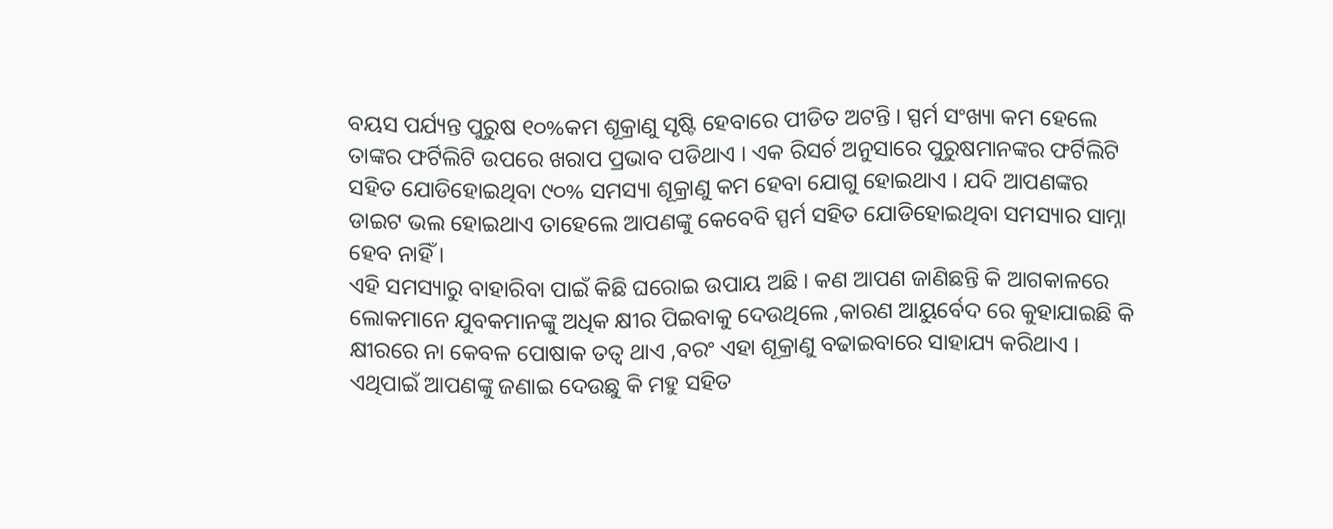ବୟସ ପର୍ଯ୍ୟନ୍ତ ପୁରୁଷ ୧୦%କମ ଶୂକ୍ରାଣୁ ସୃଷ୍ଟି ହେବାରେ ପୀଡିତ ଅଟନ୍ତି । ସ୍ପର୍ମ ସଂଖ୍ୟା କମ ହେଲେ ତାଙ୍କର ଫର୍ଟିଲିଟି ଉପରେ ଖରାପ ପ୍ରଭାବ ପଡିଥାଏ । ଏକ ରିସର୍ଚ ଅନୁସାରେ ପୁରୁଷମାନଙ୍କର ଫର୍ଟିଲିଟି ସହିତ ଯୋଡିହୋଇଥିବା ୯୦% ସମସ୍ୟା ଶୂକ୍ରାଣୁ କମ ହେବା ଯୋଗୁ ହୋଇଥାଏ । ଯଦି ଆପଣଙ୍କର ଡାଇଟ ଭଲ ହୋଇଥାଏ ତାହେଲେ ଆପଣଙ୍କୁ କେବେବି ସ୍ପର୍ମ ସହିତ ଯୋଡିହୋଇଥିବା ସମସ୍ୟାର ସାମ୍ନା ହେବ ନାହିଁ ।
ଏହି ସମସ୍ୟାରୁ ବାହାରିବା ପାଇଁ କିଛି ଘରୋଇ ଉପାୟ ଅଛି । କଣ ଆପଣ ଜାଣିଛନ୍ତି କି ଆଗକାଳରେ ଲୋକମାନେ ଯୁବକମାନଙ୍କୁ ଅଧିକ କ୍ଷୀର ପିଇବାକୁ ଦେଉଥିଲେ ,କାରଣ ଆୟୁର୍ବେଦ ରେ କୁହାଯାଇଛି କି କ୍ଷୀରରେ ନା କେବଳ ପୋଷାକ ତତ୍ଵ ଥାଏ ,ବରଂ ଏହା ଶୂକ୍ରାଣୁ ବଢାଇବାରେ ସାହାଯ୍ୟ କରିଥାଏ । ଏଥିପାଇଁ ଆପଣଙ୍କୁ ଜଣାଇ ଦେଉଛୁ କି ମହୁ ସହିତ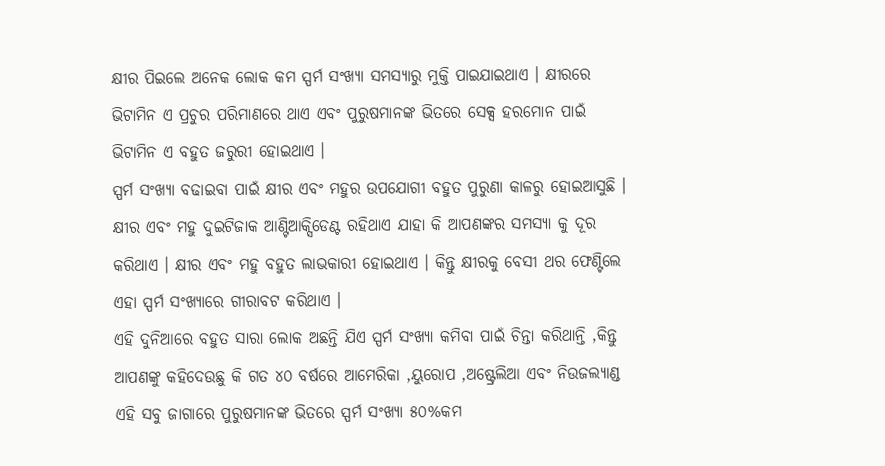କ୍ଷୀର ପିଇଲେ ଅନେକ ଲୋକ କମ ସ୍ପର୍ମ ସଂଖ୍ୟା ସମସ୍ୟାରୁ ମୁକ୍ତି ପାଇଯାଇଥାଏ । କ୍ଷୀରରେ ଭିଟାମିନ ଏ ପ୍ରଚୁର ପରିମାଣରେ ଥାଏ ଏବଂ ପୁରୁଷମାନଙ୍କ ଭିତରେ ସେକ୍ସ ହରମୋନ ପାଇଁ ଭିଟାମିନ ଏ ବହୁତ ଜରୁରୀ ହୋଇଥାଏ ।
ସ୍ପର୍ମ ସଂଖ୍ୟା ବଢାଇବା ପାଇଁ କ୍ଷୀର ଏବଂ ମହୁର ଉପଯୋଗୀ ବହୁତ ପୁରୁଣା କାଳରୁ ହୋଇଆସୁଛି । କ୍ଷୀର ଏବଂ ମହୁ ଦୁଇଟିଜାକ ଆଣ୍ଟିଆକ୍ସିଡେଣ୍ଟ ରହିଥାଏ ଯାହା କି ଆପଣଙ୍କର ସମସ୍ୟା କୁ ଦୂର କରିଥାଏ । କ୍ଷୀର ଏବଂ ମହୁ ବହୁତ ଲାଭକାରୀ ହୋଇଥାଏ । କିନ୍ତୁ କ୍ଷୀରକୁ ବେସୀ ଥର ଫେଣ୍ଟିଲେ ଏହା ସ୍ପର୍ମ ସଂଖ୍ୟାରେ ଗୀରାବଟ କରିଥାଏ ।
ଏହି ଦୁନିଆରେ ବହୁତ ସାରା ଲୋକ ଅଛନ୍ତି ଯିଏ ସ୍ପର୍ମ ସଂଖ୍ୟା କମିବା ପାଇଁ ଚିନ୍ତା କରିଥାନ୍ତି ,କିନ୍ତୁ ଆପଣଙ୍କୁ କହିଦେଉଛୁ କି ଗତ ୪୦ ବର୍ଷରେ ଆମେରିକା ,ୟୁରୋପ ,ଅଷ୍ଟ୍ରେଲିଆ ଏବଂ ନିଉଜଲ୍ୟାଣ୍ଡ ଏହି ସବୁ ଜାଗାରେ ପୁରୁଷମାନଙ୍କ ଭିତରେ ସ୍ପର୍ମ ସଂଖ୍ୟା ୫୦%କମ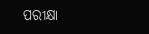ପରୀକ୍ଷା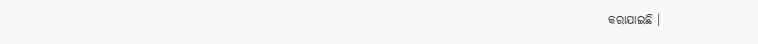କରାଯାଇଛି ।